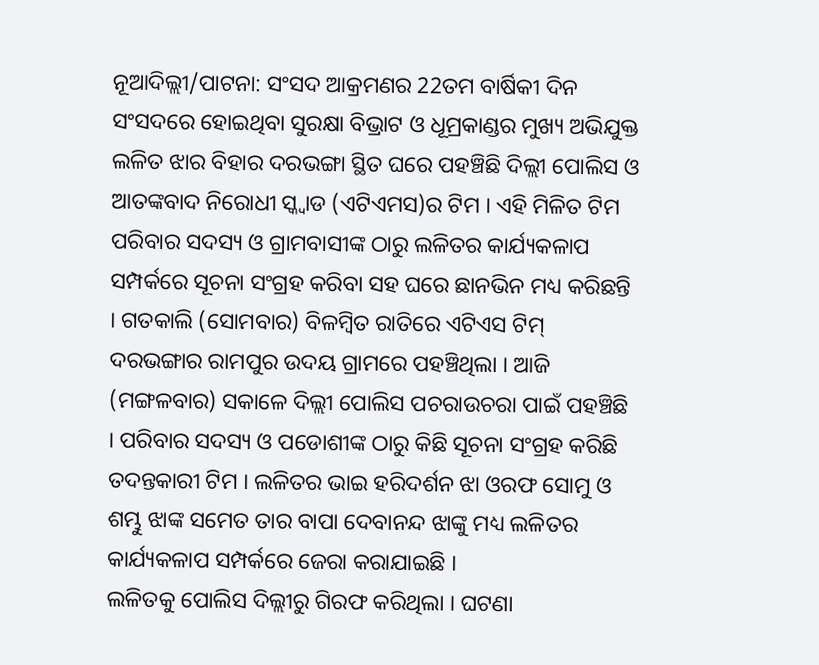ନୂଆଦିଲ୍ଲୀ/ପାଟନା: ସଂସଦ ଆକ୍ରମଣର 22ତମ ବାର୍ଷିକୀ ଦିନ ସଂସଦରେ ହୋଇଥିବା ସୁରକ୍ଷା ବିଭ୍ରାଟ ଓ ଧୂମ୍ରକାଣ୍ଡର ମୁଖ୍ୟ ଅଭିଯୁକ୍ତ ଲଳିତ ଝାର ବିହାର ଦରଭଙ୍ଗା ସ୍ଥିତ ଘରେ ପହଞ୍ଚିଛି ଦିଲ୍ଲୀ ପୋଲିସ ଓ ଆତଙ୍କବାଦ ନିରୋଧୀ ସ୍କ୍ବାଡ (ଏଟିଏମସ)ର ଟିମ । ଏହି ମିଳିତ ଟିମ ପରିବାର ସଦସ୍ୟ ଓ ଗ୍ରାମବାସୀଙ୍କ ଠାରୁ ଲଳିତର କାର୍ଯ୍ୟକଳାପ ସମ୍ପର୍କରେ ସୂଚନା ସଂଗ୍ରହ କରିବା ସହ ଘରେ ଛାନଭିନ ମଧ୍ୟ କରିଛନ୍ତି । ଗତକାଲି (ସୋମବାର) ବିଳମ୍ବିତ ରାତିରେ ଏଟିଏସ ଟିମ୍ ଦରଭଙ୍ଗାର ରାମପୁର ଉଦୟ ଗ୍ରାମରେ ପହଞ୍ଚିଥିଲା । ଆଜି (ମଙ୍ଗଳବାର) ସକାଳେ ଦିଲ୍ଲୀ ପୋଲିସ ପଚରାଉଚରା ପାଇଁ ପହଞ୍ଚିଛି । ପରିବାର ସଦସ୍ୟ ଓ ପଡୋଶୀଙ୍କ ଠାରୁ କିଛି ସୂଚନା ସଂଗ୍ରହ କରିଛି ତଦନ୍ତକାରୀ ଟିମ । ଲଳିତର ଭାଇ ହରିଦର୍ଶନ ଝା ଓରଫ ସୋମୁ ଓ ଶମ୍ଭୁ ଝାଙ୍କ ସମେତ ତାର ବାପା ଦେବାନନ୍ଦ ଝାଙ୍କୁ ମଧ୍ୟ ଲଳିତର କାର୍ଯ୍ୟକଳାପ ସମ୍ପର୍କରେ ଜେରା କରାଯାଇଛି ।
ଲଳିତକୁ ପୋଲିସ ଦିଲ୍ଲୀରୁ ଗିରଫ କରିଥିଲା । ଘଟଣା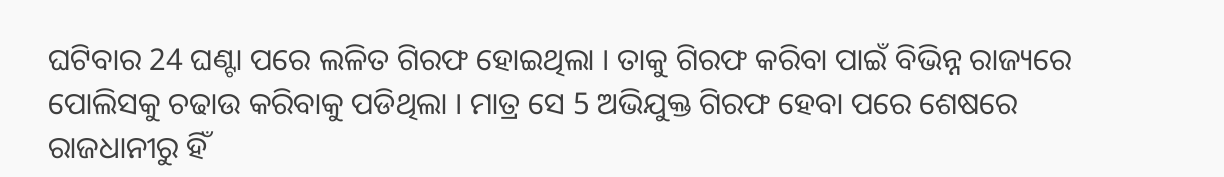ଘଟିବାର 24 ଘଣ୍ଟା ପରେ ଲଳିତ ଗିରଫ ହୋଇଥିଲା । ତାକୁ ଗିରଫ କରିବା ପାଇଁ ବିଭିନ୍ନ ରାଜ୍ୟରେ ପୋଲିସକୁ ଚଢାଉ କରିବାକୁ ପଡିଥିଲା । ମାତ୍ର ସେ 5 ଅଭିଯୁକ୍ତ ଗିରଫ ହେବା ପରେ ଶେଷରେ ରାଜଧାନୀରୁ ହିଁ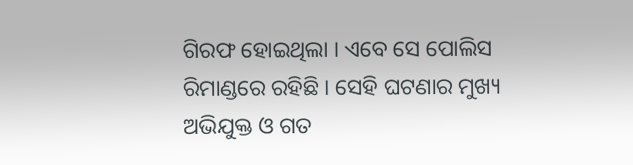ଗିରଫ ହୋଇଥିଲା । ଏବେ ସେ ପୋଲିସ ରିମାଣ୍ଡରେ ରହିଛି । ସେହି ଘଟଣାର ମୁଖ୍ୟ ଅଭିଯୁକ୍ତ ଓ ଗତ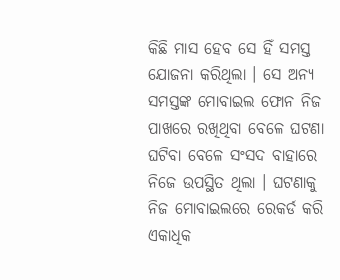କିଛି ମାସ ହେବ ସେ ହିଁ ସମସ୍ତ ଯୋଜନା କରିଥିଲା । ସେ ଅନ୍ୟ ସମସ୍ତଙ୍କ ମୋବାଇଲ ଫୋନ ନିଜ ପାଖରେ ରଖିଥିବା ବେଳେ ଘଟଣା ଘଟିବା ବେଳେ ସଂସଦ ବାହାରେ ନିଜେ ଉପସ୍ଥିତ ଥିଲା । ଘଟଣାକୁ ନିଜ ମୋବାଇଲରେ ରେକର୍ଡ କରି ଏକାଧିକ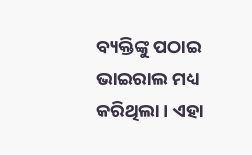ବ୍ୟକ୍ତିଙ୍କୁ ପଠାଇ ଭାଇରାଲ ମଧ୍ୟ କରିଥିଲା । ଏହା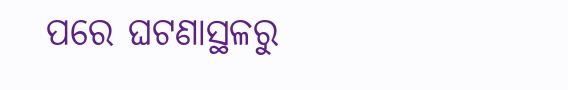ପରେ ଘଟଣାସ୍ଥଳରୁ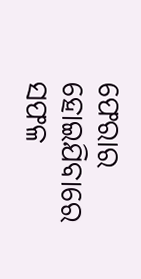ଫେରାର ହୋଇଯିବାରେ ସଫଳ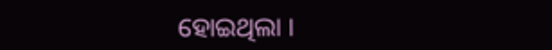ହୋଇଥିଲା ।